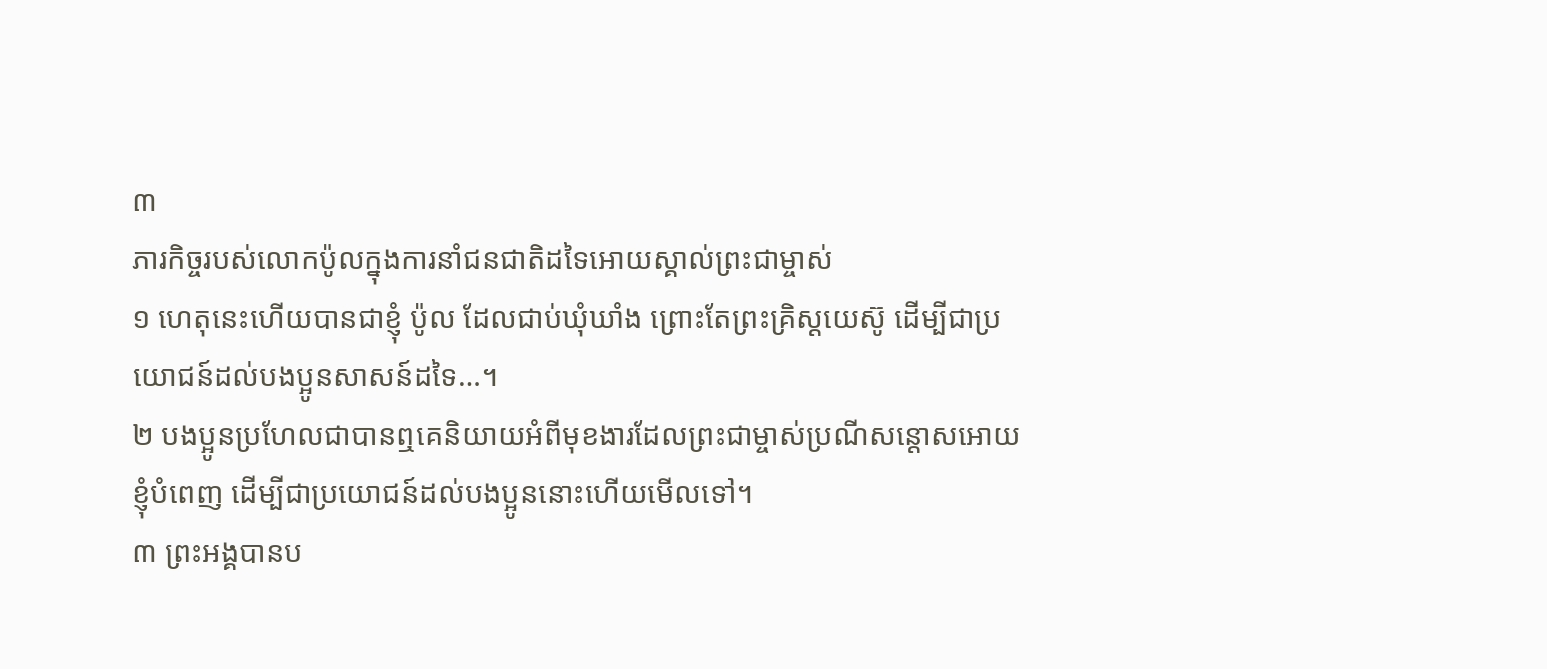៣
ភារកិច្ចរបស់លោកប៉ូលក្នុងការនាំជនជាតិដទៃអោយស្គាល់ព្រះជាម្ចាស់
១ ហេតុនេះហើយបានជាខ្ញុំ ប៉ូល ដែលជាប់ឃុំឃាំង ព្រោះតែព្រះគ្រិស្ដយេស៊ូ ដើម្បីជាប្រយោជន៍ដល់បងប្អូនសាសន៍ដទៃ…។
២ បងប្អូនប្រហែលជាបានឮគេនិយាយអំពីមុខងារដែលព្រះជាម្ចាស់ប្រណីសន្ដោសអោយខ្ញុំបំពេញ ដើម្បីជាប្រយោជន៍ដល់បងប្អូននោះហើយមើលទៅ។
៣ ព្រះអង្គបានប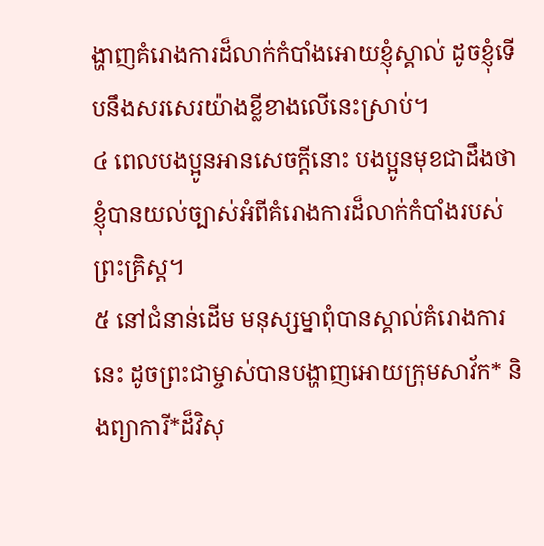ង្ហាញគំរោងការដ៏លាក់កំបាំងអោយខ្ញុំស្គាល់ ដូចខ្ញុំទើបនឹងសរសេរយ៉ាងខ្លីខាងលើនេះស្រាប់។
៤ ពេលបងប្អូនអានសេចក្ដីនោះ បងប្អូនមុខជាដឹងថា ខ្ញុំបានយល់ច្បាស់អំពីគំរោងការដ៏លាក់កំបាំងរបស់ព្រះគ្រិស្ដ។
៥ នៅជំនាន់ដើម មនុស្សម្នាពុំបានស្គាល់គំរោងការនេះ ដូចព្រះជាម្ចាស់បានបង្ហាញអោយក្រុមសាវ័ក* និងព្យាការី*ដ៏វិសុ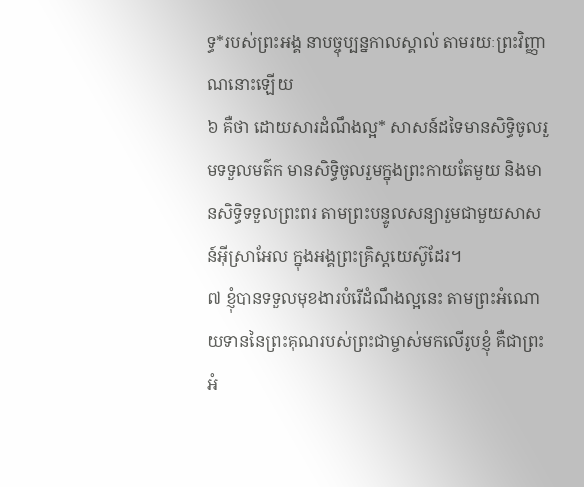ទ្ធ*របស់ព្រះអង្គ នាបច្ចុប្បន្នកាលស្គាល់ តាមរយៈព្រះវិញ្ញាណនោះឡើយ
៦ គឺថា ដោយសារដំណឹងល្អ* សាសន៍ដទៃមានសិទ្ធិចូលរួមទទួលមត៌ក មានសិទ្ធិចូលរួមក្នុងព្រះកាយតែមួយ និងមានសិទ្ធិទទួលព្រះពរ តាមព្រះបន្ទូលសន្យារួមជាមួយសាសន៍អ៊ីស្រាអែល ក្នុងអង្គព្រះគ្រិស្ដយេស៊ូដែរ។
៧ ខ្ញុំបានទទួលមុខងារបំរើដំណឹងល្អនេះ តាមព្រះអំណោយទាននៃព្រះគុណរបស់ព្រះជាម្ចាស់មកលើរូបខ្ញុំ គឺជាព្រះអំ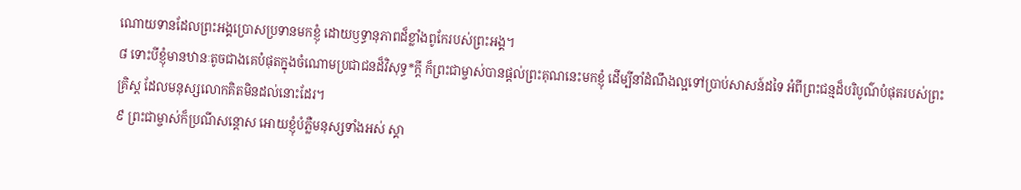ណោយទានដែលព្រះអង្គប្រោសប្រទានមកខ្ញុំ ដោយឫទ្ធានុភាពដ៏ខ្លាំងពូកែរបស់ព្រះអង្គ។
៨ ទោះបីខ្ញុំមានឋានៈតូចជាងគេបំផុតក្នុងចំណោមប្រជាជនដ៏វិសុទ្ធ*ក្ដី ក៏ព្រះជាម្ចាស់បានផ្ដល់ព្រះគុណនេះមកខ្ញុំ ដើម្បីនាំដំណឹងល្អទៅប្រាប់សាសន៍ដទៃ អំពីព្រះជន្មដ៏បរិបូណ៌បំផុតរបស់ព្រះគ្រិស្ដ ដែលមនុស្សលោកគិតមិនដល់នោះដែរ។
៩ ព្រះជាម្ចាស់ក៏ប្រណីសន្ដោស អោយខ្ញុំបំភ្លឺមនុស្សទាំងអស់ ស្គា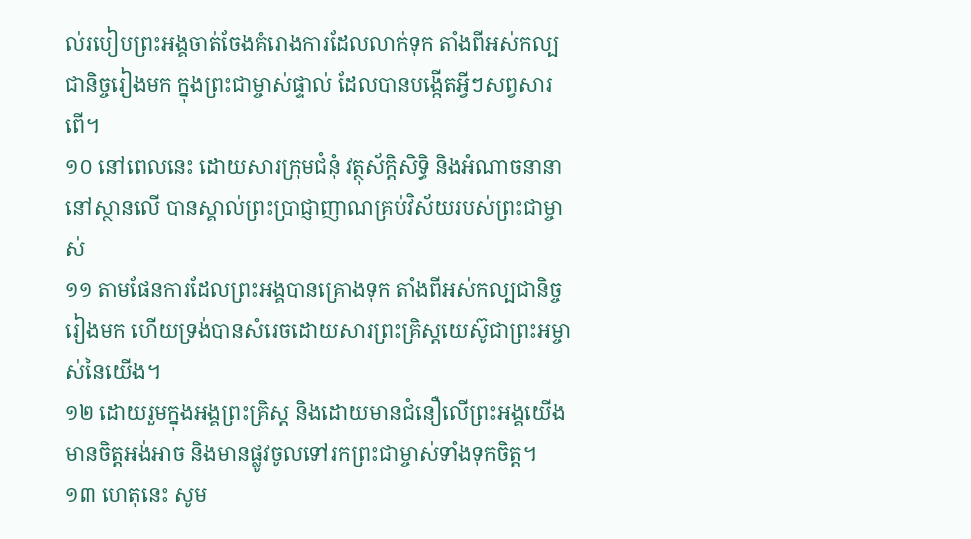ល់របៀបព្រះអង្គចាត់ចែងគំរោងការដែលលាក់ទុក តាំងពីអស់កល្បជានិច្ចរៀងមក ក្នុងព្រះជាម្ចាស់ផ្ទាល់ ដែលបានបង្កើតអ្វីៗសព្វសារពើ។
១០ នៅពេលនេះ ដោយសារក្រុមជំនុំ វត្ថុស័ក្ដិសិទ្ធិ និងអំណាចនានានៅស្ថានលើ បានស្គាល់ព្រះប្រាជ្ញាញាណគ្រប់វិស័យរបស់ព្រះជាម្ចាស់
១១ តាមផែនការដែលព្រះអង្គបានគ្រោងទុក តាំងពីអស់កល្បជានិច្ចរៀងមក ហើយទ្រង់បានសំរេចដោយសារព្រះគ្រិស្ដយេស៊ូជាព្រះអម្ចាស់នៃយើង។
១២ ដោយរួមក្នុងអង្គព្រះគ្រិស្ដ និងដោយមានជំនឿលើព្រះអង្គយើងមានចិត្តអង់អាច និងមានផ្លូវចូលទៅរកព្រះជាម្ចាស់ទាំងទុកចិត្ត។
១៣ ហេតុនេះ សូម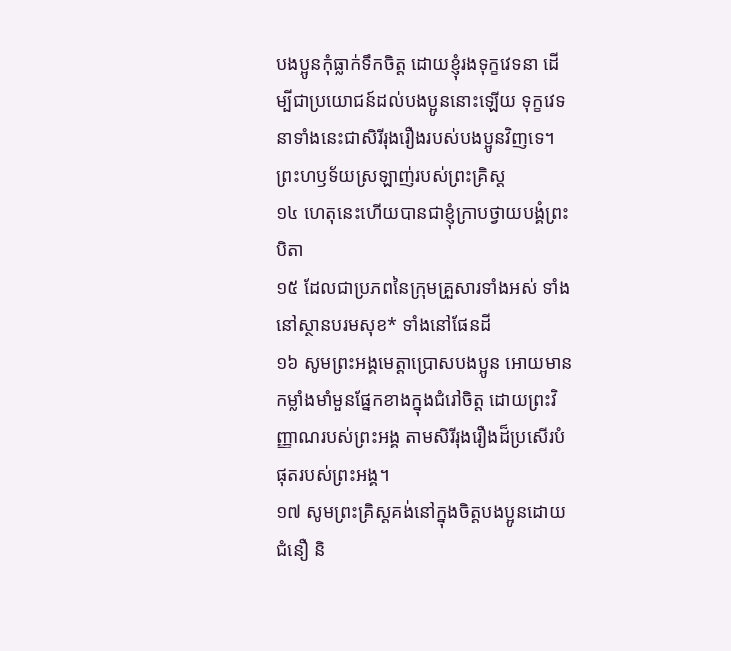បងប្អូនកុំធ្លាក់ទឹកចិត្ត ដោយខ្ញុំរងទុក្ខវេទនា ដើម្បីជាប្រយោជន៍ដល់បងប្អូននោះឡើយ ទុក្ខវេទនាទាំងនេះជាសិរីរុងរឿងរបស់បងប្អូនវិញទេ។
ព្រះហឫទ័យស្រឡាញ់របស់ព្រះគ្រិស្ដ
១៤ ហេតុនេះហើយបានជាខ្ញុំក្រាបថ្វាយបង្គំព្រះបិតា
១៥ ដែលជាប្រភពនៃក្រុមគ្រួសារទាំងអស់ ទាំងនៅស្ថានបរមសុខ* ទាំងនៅផែនដី
១៦ សូមព្រះអង្គមេត្តាប្រោសបងប្អូន អោយមានកម្លាំងមាំមួនផ្នែកខាងក្នុងជំរៅចិត្ត ដោយព្រះវិញ្ញាណរបស់ព្រះអង្គ តាមសិរីរុងរឿងដ៏ប្រសើរបំផុតរបស់ព្រះអង្គ។
១៧ សូមព្រះគ្រិស្ដគង់នៅក្នុងចិត្តបងប្អូនដោយជំនឿ និ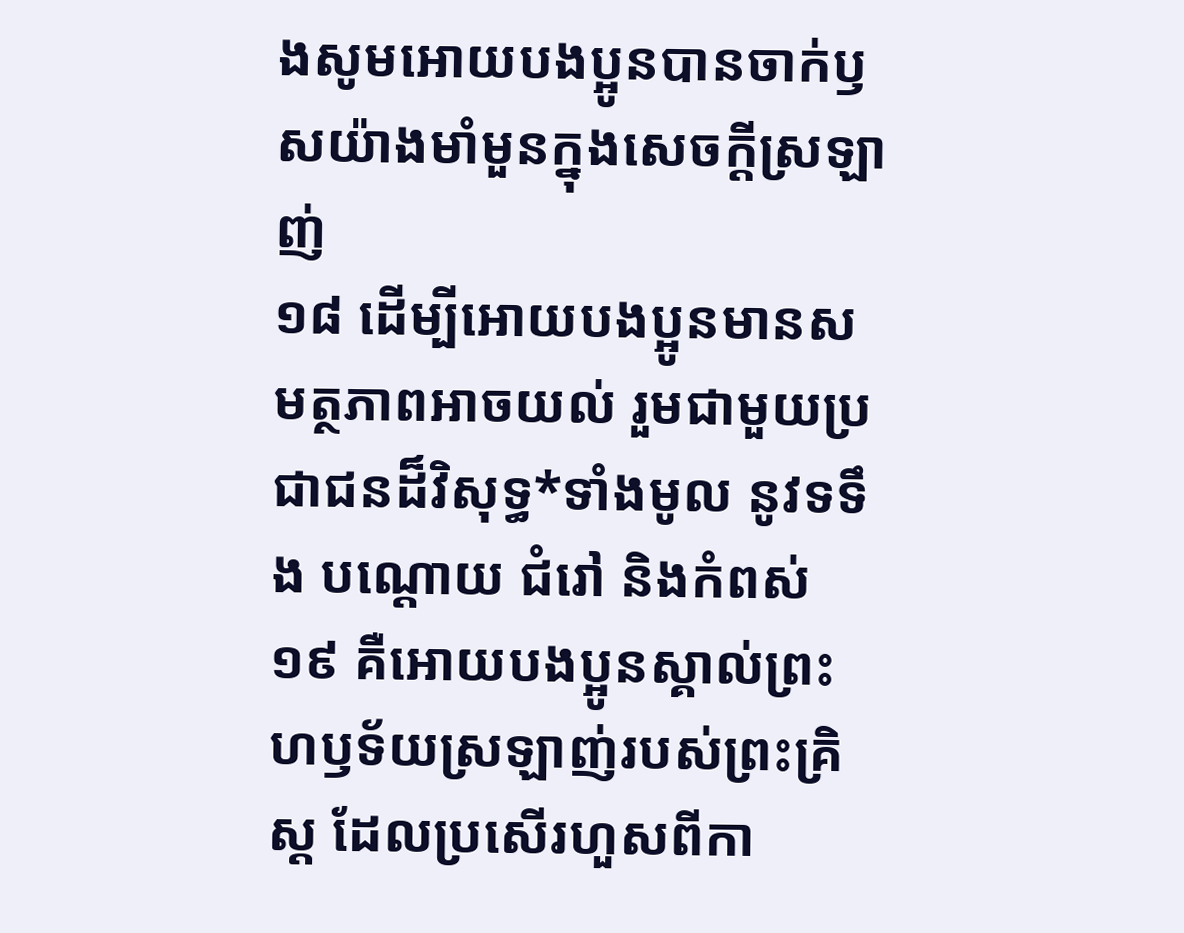ងសូមអោយបងប្អូនបានចាក់ឫសយ៉ាងមាំមួនក្នុងសេចក្ដីស្រឡាញ់
១៨ ដើម្បីអោយបងប្អូនមានសមត្ថភាពអាចយល់ រួមជាមួយប្រជាជនដ៏វិសុទ្ធ*ទាំងមូល នូវទទឹង បណ្ដោយ ជំរៅ និងកំពស់
១៩ គឺអោយបងប្អូនស្គាល់ព្រះហឫទ័យស្រឡាញ់របស់ព្រះគ្រិស្ដ ដែលប្រសើរហួសពីកា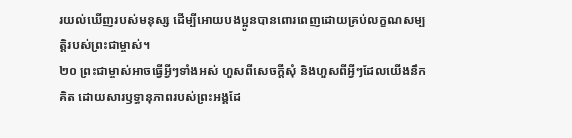រយល់ឃើញរបស់មនុស្ស ដើម្បីអោយបងប្អូនបានពោរពេញដោយគ្រប់លក្ខណសម្បត្តិរបស់ព្រះជាម្ចាស់។
២០ ព្រះជាម្ចាស់អាចធ្វើអ្វីៗទាំងអស់ ហួសពីសេចក្ដីសុំ និងហួសពីអ្វីៗដែលយើងនឹកគិត ដោយសារឫទ្ធានុភាពរបស់ព្រះអង្គដែ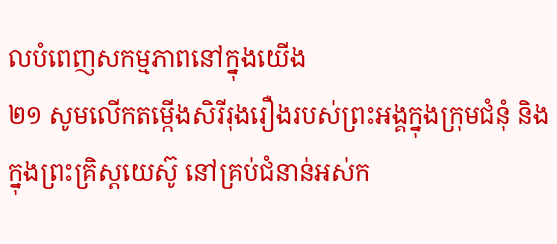លបំពេញសកម្មភាពនៅក្នុងយើង
២១ សូមលើកតម្កើងសិរីរុងរឿងរបស់ព្រះអង្គក្នុងក្រុមជំនុំ និងក្នុងព្រះគ្រិស្ដយេស៊ូ នៅគ្រប់ជំនាន់អស់ក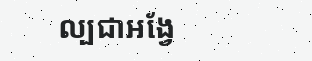ល្បជាអង្វែ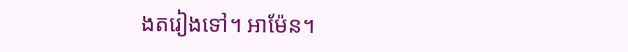ងតរៀងទៅ។ អាម៉ែន។